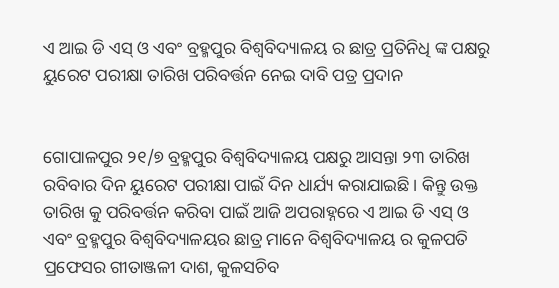ଏ ଆଇ ଡି ଏସ୍ ଓ ଏବଂ ବ୍ରହ୍ମପୁର ବିଶ୍ଵବିଦ୍ୟାଳୟ ର ଛାତ୍ର ପ୍ରତିନିଧି ଙ୍କ ପକ୍ଷରୁ ୟୁରେଟ ପରୀକ୍ଷା ତାରିଖ ପରିବର୍ତ୍ତନ ନେଇ ଦାବି ପତ୍ର ପ୍ରଦାନ


ଗୋପାଳପୁର ୨୧/୭ ବ୍ରହ୍ମପୁର ବିଶ୍ଵବିଦ୍ୟାଳୟ ପକ୍ଷରୁ ଆସନ୍ତା ୨୩ ତାରିଖ ରବିବାର ଦିନ ୟୁରେଟ ପରୀକ୍ଷା ପାଇଁ ଦିନ ଧାର୍ଯ୍ୟ କରାଯାଇଛି। କିନ୍ତୁ ଉକ୍ତ ତାରିଖ କୁ ପରିବର୍ତ୍ତନ କରିବା ପାଇଁ ଆଜି ଅପରାହ୍ନରେ ଏ ଆଇ ଡି ଏସ୍ ଓ ଏବଂ ବ୍ରହ୍ମପୁର ବିଶ୍ଵବିଦ୍ୟାଳୟର ଛାତ୍ର ମାନେ ବିଶ୍ଵବିଦ୍ୟାଳୟ ର କୁଳପତି ପ୍ରଫେସର ଗୀତାଞ୍ଜଳୀ ଦାଶ, କୁଳସଚିବ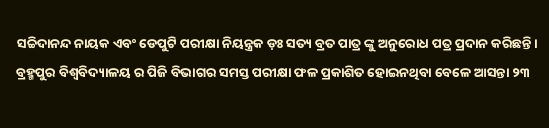ସଚ୍ଚିଦାନନ୍ଦ ନାୟକ ଏବଂ ଡେପୁଟି ପରୀକ୍ଷା ନିୟନ୍ତ୍ରକ ଡ଼ଃ ସତ୍ୟ ବ୍ରତ ପାତ୍ର ଙ୍କୁ ଅନୁରୋଧ ପତ୍ର ପ୍ରଦାନ କରିଛନ୍ତି। ବ୍ରହ୍ମପୁର ବିଶ୍ଵବିଦ୍ୟାଳୟ ର ପିଜି ବିଭାଗର ସମସ୍ତ ପରୀକ୍ଷା ଫଳ ପ୍ରକାଶିତ ହୋଇନଥିବା ବେଳେ ଆସନ୍ତା ୨୩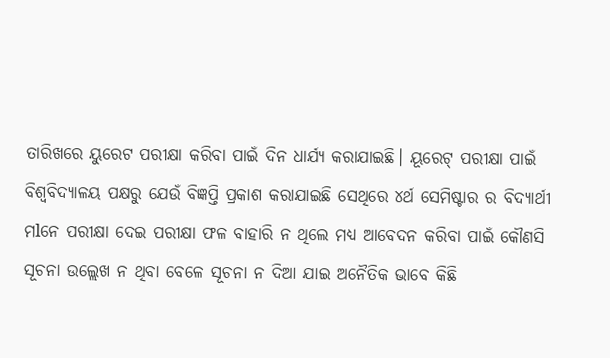ତାରିଖରେ ୟୁରେଟ ପରୀକ୍ଷା କରିବା ପାଇଁ ଦିନ ଧାର୍ଯ୍ୟ କରାଯାଇଛି। ୟୂରେଟ୍ ପରୀକ୍ଷା ପାଇଁ ବିଶ୍ଵବିଦ୍ୟାଳୟ ପକ୍ଷରୁ ଯେଉଁ ବିଜ୍ଞପ୍ତି ପ୍ରକାଶ କରାଯାଇଛି ସେଥିରେ ୪ର୍ଥ ସେମିଷ୍ଟାର ର ବିଦ୍ୟାର୍ଥୀ ମlନେ ପରୀକ୍ଷା ଦେଇ ପରୀକ୍ଷା ଫଳ ବାହାରି ନ ଥିଲେ ମଧ୍ୟ ଆବେଦନ କରିବା ପାଇଁ କୌଣସି ସୂଚନା ଉଲ୍ଲେଖ ନ ଥିବା ବେଳେ ସୂଚନା ନ ଦିଆ ଯାଇ ଅନୈତିକ ଭାବେ କିଛି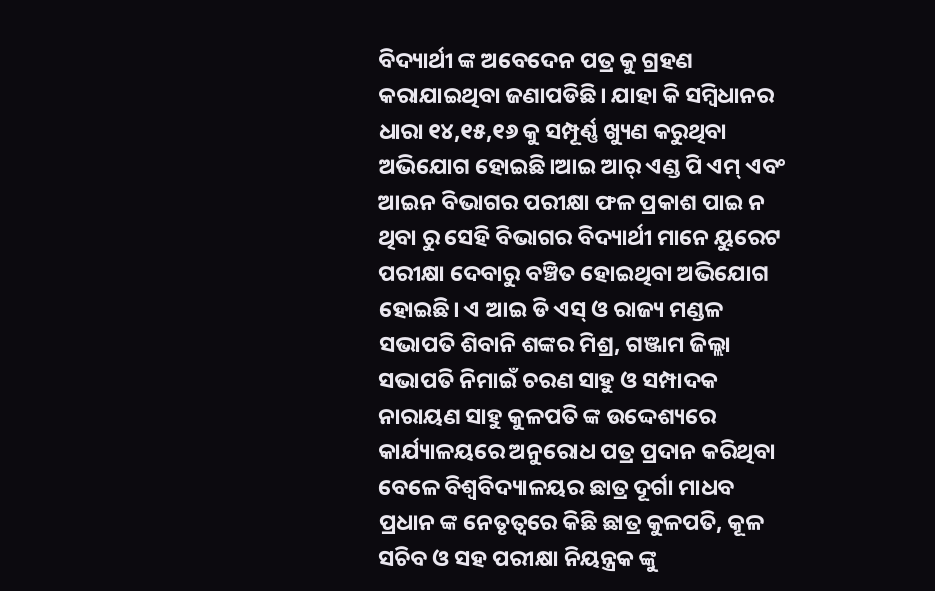ବିଦ୍ୟାର୍ଥୀ ଙ୍କ ଅବେଦେନ ପତ୍ର କୁ ଗ୍ରହଣ କରାଯାଇଥିବା ଜଣାପଡିଛି। ଯାହା କି ସମ୍ବିଧାନର ଧାରା ୧୪,୧୫,୧୬ କୁ ସମ୍ପୂର୍ଣ୍ଣ ଖ୍ୟୁଣ କରୁଥିବା ଅଭିଯୋଗ ହୋଇଛି।ଆଇ ଆର୍ ଏଣ୍ଡ ପି ଏମ୍ ଏବଂ ଆଇନ ବିଭାଗର ପରୀକ୍ଷା ଫଳ ପ୍ରକାଶ ପାଇ ନ ଥିବା ରୁ ସେହି ବିଭାଗର ବିଦ୍ୟାର୍ଥୀ ମାନେ ୟୁରେଟ ପରୀକ୍ଷା ଦେବାରୁ ବଞ୍ଚିତ ହୋଇଥିବା ଅଭିଯୋଗ ହୋଇଛି। ଏ ଆଇ ଡି ଏସ୍ ଓ ରାଜ୍ୟ ମଣ୍ଡଳ ସଭାପତି ଶିବାନି ଶଙ୍କର ମିଶ୍ର, ଗଞ୍ଜାମ ଜିଲ୍ଲା ସଭାପତି ନିମାଇଁ ଚରଣ ସାହୁ ଓ ସମ୍ପାଦକ ନାରାୟଣ ସାହୁ କୁଳପତି ଙ୍କ ଉଦ୍ଦେଶ୍ୟରେ କାର୍ଯ୍ୟାଳୟରେ ଅନୁରୋଧ ପତ୍ର ପ୍ରଦାନ କରିଥିବା ବେଳେ ବିଶ୍ଵବିଦ୍ୟାଳୟର ଛାତ୍ର ଦୂର୍ଗା ମାଧବ ପ୍ରଧାନ ଙ୍କ ନେତୃତ୍ୱରେ କିଛି ଛାତ୍ର କୁଳପତି, କୂଳ ସଚିବ ଓ ସହ ପରୀକ୍ଷା ନିୟନ୍ତ୍ରକ ଙ୍କୁ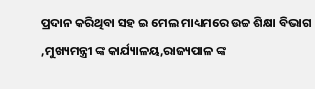ପ୍ରଦାନ କରିଥିବା ସହ ଇ ମେଲ ମାଧ୍ୟମରେ ଉଚ୍ଚ ଶିକ୍ଷା ବିଭାଗ ,ମୁଖ୍ୟମନ୍ତ୍ରୀ ଙ୍କ କାର୍ଯ୍ୟାଳୟ,ରାଜ୍ୟପାଳ ଙ୍କ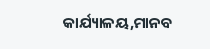କାର୍ଯ୍ୟାଳୟ,ମାନବ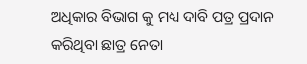ଅଧିକାର ବିଭାଗ କୁ ମଧ୍ୟ ଦାବି ପତ୍ର ପ୍ରଦାନ କରିଥିବା ଛାତ୍ର ନେତା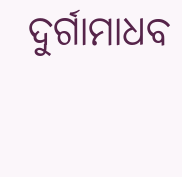ଦୁର୍ଗାମାଧବ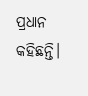ପ୍ରଧାନ କହିଛନ୍ତି।